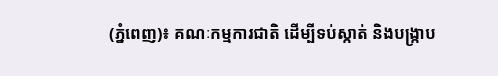(ភ្នំពេញ)៖ គណៈកម្មការជាតិ ដើម្បីទប់ស្កាត់ និងបង្ក្រាប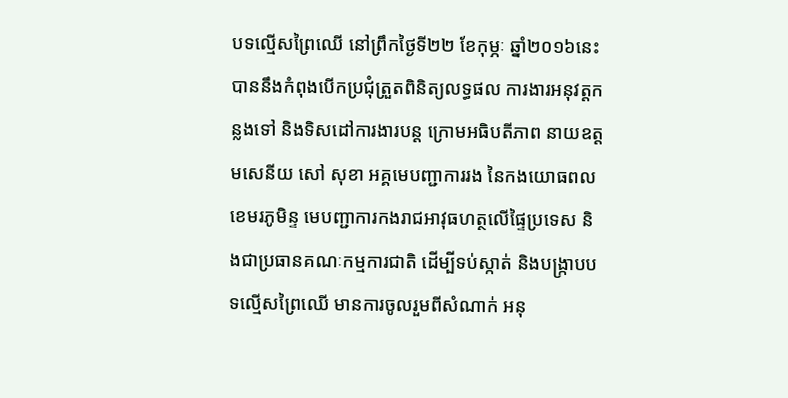បទល្មើសព្រៃឈើ នៅព្រឹកថ្ងៃទី២២ ខែកុម្ភៈ ឆ្នាំ២០១៦នេះ បាននឹងកំពុងបើកប្រជុំត្រួតពិនិត្យលទ្ធផល ការងារអនុវត្តកន្លងទៅ និងទិសដៅការងារបន្ត ក្រោមអធិបតីភាព នាយឧត្តមសេនីយ សៅ សុខា អគ្គមេបញ្ជាការរង នៃកងយោធពលខេមរភូមិន្ទ មេបញ្ជាការកងរាជអាវុធហត្ថលើផ្ទៃប្រទេស និងជាប្រធានគណៈកម្មការជាតិ ដើម្បីទប់ស្កាត់ និងបង្ក្រាបបទល្មើសព្រៃឈើ មានការចូលរួមពីសំណាក់ អនុ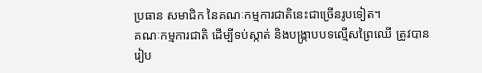ប្រធាន សមាជិក នៃគណៈកម្មការជាតិនេះជាច្រើនរូបទៀត។
គណៈកម្មការជាតិ ដើម្បីទប់ស្កាត់ និងបង្រ្កាបបទល្មើសព្រៃឈើ ត្រូវបានរៀប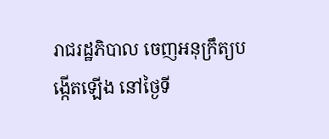រាជរដ្ឋភិបាល ចេញអនុក្រឹត្យបង្កើតឡើង នៅថ្ងៃទី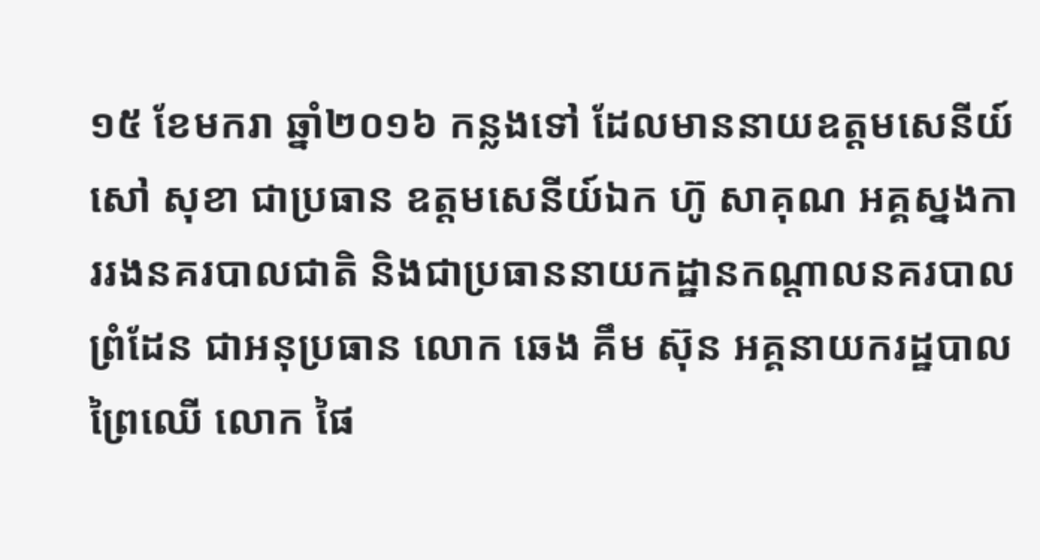១៥ ខែមករា ឆ្នាំ២០១៦ កន្លងទៅ ដែលមាននាយឧត្តមសេនីយ៍ សៅ សុខា ជាប្រធាន ឧត្តមសេនីយ៍ឯក ហ៊ូ សាគុណ អគ្គស្នងការរងនគរបាលជាតិ និងជាប្រធាននាយកដ្ឋានកណ្តាលនគរបាលព្រំដែន ជាអនុប្រធាន លោក ឆេង គឹម ស៊ុន អគ្គនាយករដ្ឋបាលព្រៃឈើ លោក ផៃ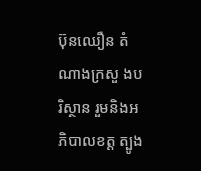ប៊ុនឈឿន តំណាងក្រសួ ងបរិស្ថាន រួមនិងអភិបាលខត្ត ត្បូង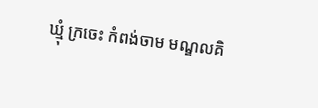ឃ្មុំ ក្រចេះ កំពង់ចាម មណ្ឌលគិ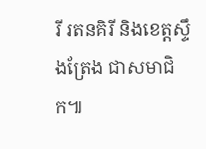រី រតនគិរី និងខេត្តស្ទឹងត្រែង ជាសមាជិក៕